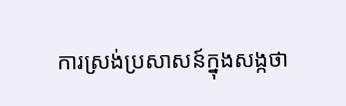ការស្រង់ប្រសាសន៍ក្នុងសង្កថា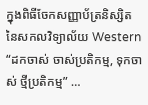ក្នុងពិធីចែកសញ្ញាប័ត្រនិស្សិត នៃសកលវិទ្យាល័យ Western
“ដកចាស់ ចាស់ប្រតិកម្ម, ទុកចាស់ ថ្មីប្រតិកម្ម” …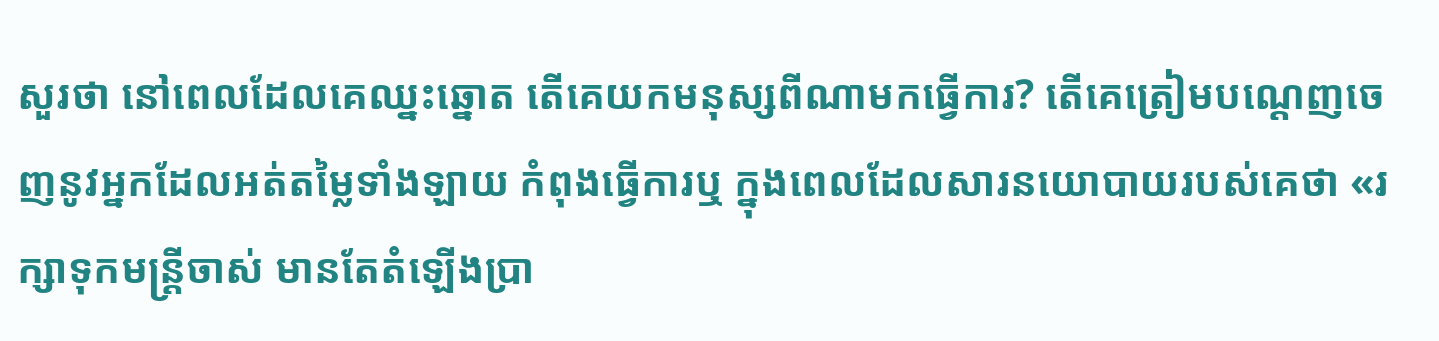សួរថា នៅពេលដែលគេឈ្នះឆ្នោត តើគេយកមនុស្សពីណាមកធ្វើការ? តើគេត្រៀមបណ្តេញចេញនូវអ្នកដែលអត់តម្លៃទាំងឡាយ កំពុងធ្វើការឬ ក្នុងពេលដែលសារនយោបាយរបស់គេថា «រក្សាទុកមន្រ្តីចាស់ មានតែតំឡើងប្រា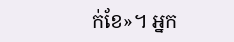ក់ខែ»។ អ្នក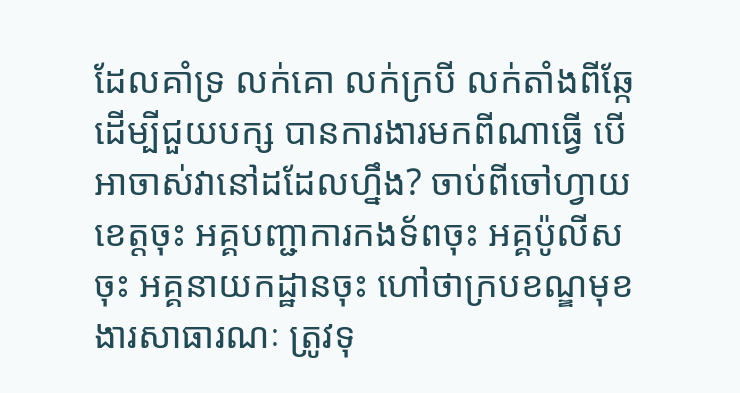ដែលគាំទ្រ លក់គោ លក់ក្របី លក់តាំងពីឆ្កែ ដើម្បីជួយបក្ស បានការងារមកពីណាធ្វើ បើអាចាស់វានៅដដែលហ្នឹង? ចាប់ពីចៅហ្វាយខេត្តចុះ អគ្គបញ្ជាការកងទ័ពចុះ អគ្គប៉ូលីសចុះ អគ្គនាយកដ្ឋានចុះ ហៅថាក្របខណ្ឌមុខងារសាធារណៈ ត្រូវទុ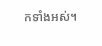កទាំងអស់។